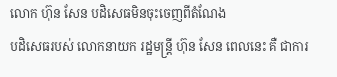លោក ហ៊ុន សែន បដិសេធមិនចុះចេញពីតំណែង
បដិសេធរបស់ លោកនាយក រដ្ឋមន្ត្រី ហ៊ុន សែន ពេលនេះ គឺ ជាការ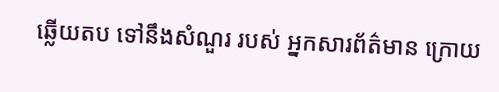ឆ្លើយតប ទៅនឹងសំណួរ របស់ អ្នកសារព័ត៌មាន ក្រោយ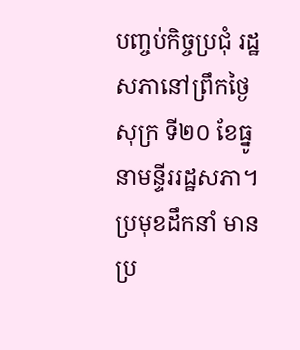បញ្ចប់កិច្ចប្រជុំ រដ្ឋសភានៅព្រឹកថ្ងៃសុក្រ ទី២០ ខែធ្នូ នាមន្ទីររដ្ឋសភា។ ប្រមុខដឹកនាំ មានប្រ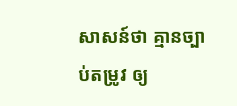សាសន៍ថា គ្មានច្បាប់តម្រូវ ឲ្យ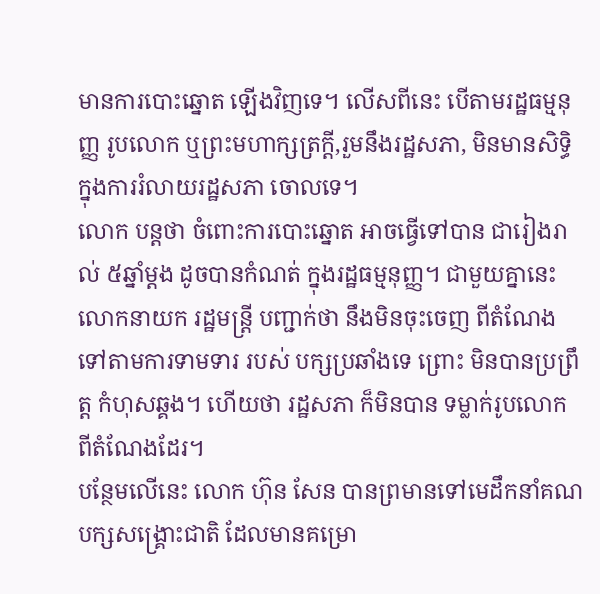មានការបោះឆ្នោត ឡើងវិញទេ។ លើសពីនេះ បើតាមរដ្ឋធម្មនុញ្ញ រូបលោក ឬព្រះមហាក្សត្រក្តី,រួមនឹងរដ្ឋសភា, មិនមានសិទ្ធិ ក្នុងការរំលាយរដ្ឋសភា ចោលទេ។
លោក បន្តថា ចំពោះការបោះឆ្នោត អាចធ្វើទៅបាន ជារៀងរាល់ ៥ឆ្នាំម្តង ដូចបានកំណត់ ក្នុងរដ្ឋធម្មនុញ្ញ។ ជាមួយគ្នានេះ លោកនាយក រដ្ឋមន្ត្រី បញ្ជាក់ថា នឹងមិនចុះចេញ ពីតំណែង ទៅតាមការទាមទារ របស់ បក្សប្រឆាំងទេ ព្រោះ មិនបានប្រព្រឹត្ត កំហុសឆ្គង។ ហើយថា រដ្ឋសភា ក៏មិនបាន ទម្លាក់រូបលោក ពីតំណែងដែរ។
បន្ថែមលើនេះ លោក ហ៊ុន សែន បានព្រមានទៅមេដឹកនាំគណបក្សសង្គ្រោះជាតិ ដែលមានគម្រោ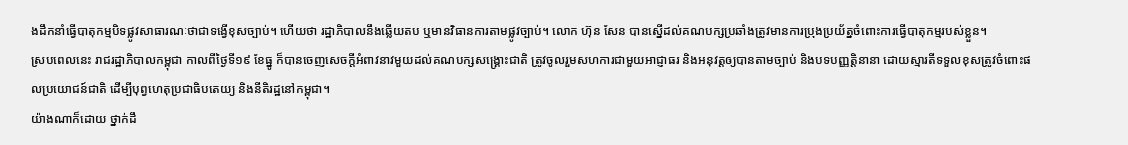ងដឹកនាំធ្វើបាតុកម្មបិទផ្លូវសាធារណៈថាជាទង្វើខុសច្បាប់។ ហើយថា រដ្ឋាភិបាលនឹងឆ្លើយតប ឬមានវិធានការតាមផ្លូវច្បាប់។ លោក ហ៊ុន សែន បានស្នើដល់គណបក្សប្រឆាំងត្រូវមានការប្រុងប្រយ័ត្នចំពោះការធ្វើបាតុកម្មរបស់ខ្លួន។
ស្របពេលនេះ រាជរដ្ឋាភិបាលកម្ពុជា កាលពីថ្ងៃទី១៩ ខែធ្នូ ក៏បានចេញសេចក្តីអំពាវនាវមួយដល់គណបក្សសង្គ្រោះជាតិ ត្រូវចូលរួមសហការជាមួយអាជ្ញាធរ និងអនុវត្តឲ្យបានតាមច្បាប់ និងបទបញ្ញត្តិនានា ដោយស្មារតីទទួលខុសត្រូវចំពោះផលប្រយោជន៍ជាតិ ដើម្បីបុព្វហេតុប្រជាធិបតេយ្យ និងនីតិរដ្ឋនៅកម្ពុជា។
យ៉ាងណាក៏ដោយ ថ្នាក់ដឹ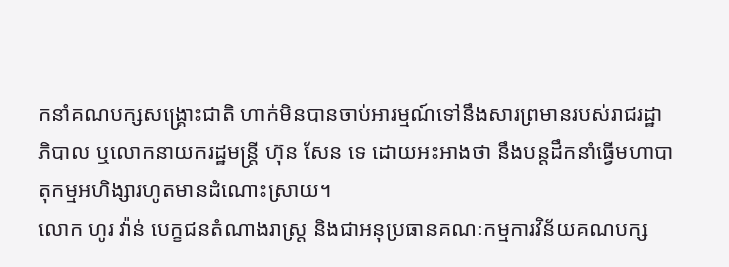កនាំគណបក្សសង្គ្រោះជាតិ ហាក់មិនបានចាប់អារម្មណ៍ទៅនឹងសារព្រមានរបស់រាជរដ្ឋាភិបាល ឬលោកនាយករដ្ឋមន្ត្រី ហ៊ុន សែន ទេ ដោយអះអាងថា នឹងបន្តដឹកនាំធ្វើមហាបាតុកម្មអហិង្សារហូតមានដំណោះស្រាយ។
លោក ហូរ វ៉ាន់ បេក្ខជនតំណាងរាស្ត្រ និងជាអនុប្រធានគណៈកម្មការវិន័យគណបក្ស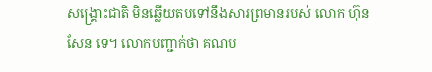សង្គ្រោះជាតិ មិនឆ្លើយតបទៅនឹងសារព្រមានរបស់ លោក ហ៊ុន សែន ទេ។ លោកបញ្ជាក់ថា គណប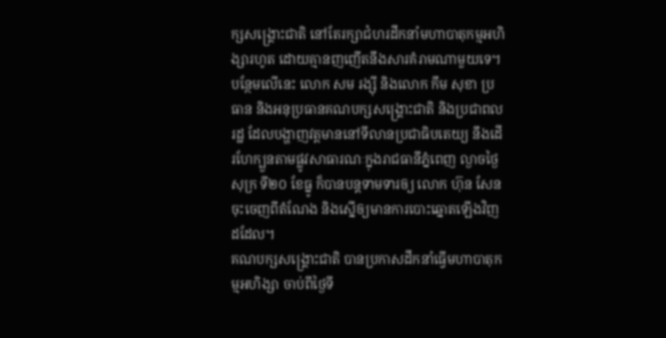ក្សសង្គ្រោះជាតិ នៅតែរក្សាជំហរដឹកនាំមហាបាតុកម្មអហិង្សារហូត ដោយគ្មានញញើតនឹងសារគំរាមណាមួយទេ។
បន្ថែមលើនេះ លោក សម រង្ស៊ី និងលោក កឹម សុខា ប្រធាន និងអនុប្រធានគណបក្សសង្គ្រោះជាតិ និងប្រជាពលរដ្ឋ ដែលបង្ហាញវត្តមាននៅទីលានប្រជាធិបតេយ្យ នឹងដើរហែក្បួនតាមផ្លូវសាធារណៈក្នុងរាជធានីភ្នំពេញ ល្ងាចថ្ងៃសុក្រ ទី២០ ខែធ្នូ ក៏បានបន្តទាមទារឲ្យ លោក ហ៊ុន សែន ចុះចេញពីតំណែង និងស្នើឲ្យមានការបោះឆ្នោតឡើងវិញដដែល។
គណបក្សសង្គ្រោះជាតិ បានប្រកាសដឹកនាំធ្វើមហាបាតុកម្មអហិង្សា ចាប់ពីថ្ងៃទី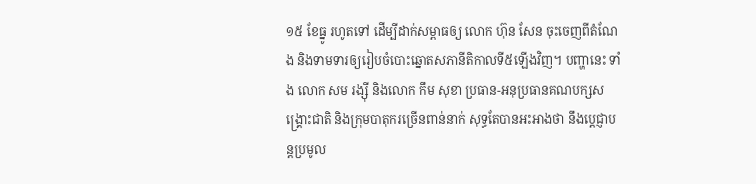១៥ ខែធ្នូ រហូតទៅ ដើម្បីដាក់សម្ពាធឲ្យ លោក ហ៊ុន សែន ចុះចេញពីតំណែង និងទាមទារឲ្យរៀបចំបោះឆ្នោតសភានីតិកាលទី៥ឡើងវិញ។ បញ្ហានេះ ទាំង លោក សម រង្ស៊ី និងលោក កឹម សុខា ប្រធាន-អនុប្រធានគណបក្សសង្គ្រោះជាតិ និងក្រុមបាតុករច្រើនពាន់នាក់ សុទ្ធតែបានអះអាងថា នឹងប្ដេជ្ញាបន្តប្រមូល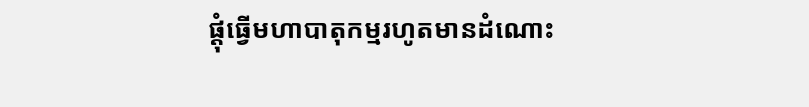ផ្តុំធ្វើមហាបាតុកម្មរហូតមានដំណោះ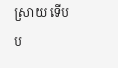ស្រាយ ទើបប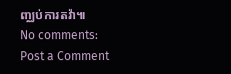ញ្ឈប់ការតវ៉ា៕
No comments:
Post a Comment